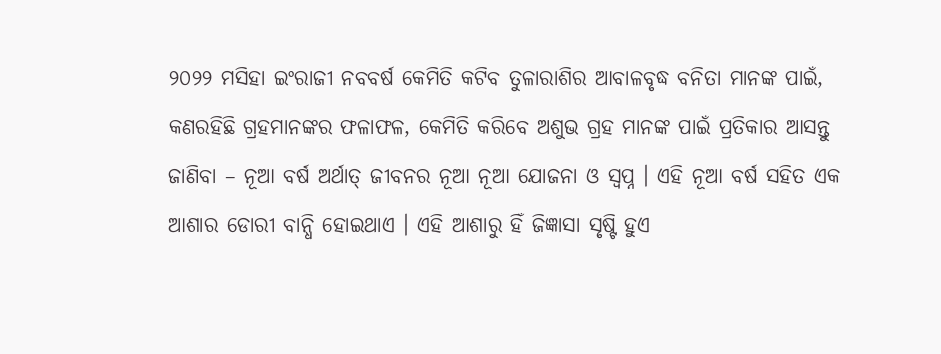୨୦୨୨ ମସିହା ଇଂରାଜୀ ନବବର୍ଷ କେମିତି କଟିବ ତୁଳାରାଶିର ଆବାଳବୃଦ୍ଧ ବନିତା ମାନଙ୍କ ପାଇଁ, କଣରହିଛି ଗ୍ରହମାନଙ୍କର ଫଳାଫଳ, କେମିତି କରିବେ ଅଶୁଭ ଗ୍ରହ ମାନଙ୍କ ପାଇଁ ପ୍ରତିକାର ଆସନ୍ତୁ ଜାଣିବା – ନୂଆ ବର୍ଷ ଅର୍ଥାତ୍ ଜୀବନର ନୂଆ ନୂଆ ଯୋଜନା ଓ ସ୍ଵପ୍ନ । ଏହି ନୂଆ ବର୍ଷ ସହିତ ଏକ ଆଶାର ଡୋରୀ ବାନ୍ଧି ହୋଇଥାଏ । ଏହି ଆଶାରୁ ହିଁ ଜିଜ୍ଞାସା ସୃଷ୍ଟି ହୁଏ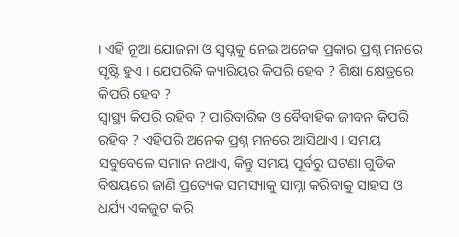। ଏହି ନୂଆ ଯୋଜନା ଓ ସ୍ଵପ୍ନକୁ ନେଇ ଅନେକ ପ୍ରକାର ପ୍ରଶ୍ନ ମନରେ ସୃଷ୍ଟି ହୁଏ । ଯେପରିକି କ୍ୟାରିୟର କିପରି ହେବ ? ଶିକ୍ଷା କ୍ଷେତ୍ରରେ କିପରି ହେବ ?
ସ୍ୱାସ୍ଥ୍ୟ କିପରି ରହିବ ? ପାରିବାରିକ ଓ ବୈବାହିକ ଜୀବନ କିପରି ରହିବ ? ଏହିପରି ଅନେକ ପ୍ରଶ୍ନ ମନରେ ଆସିଥାଏ । ସମୟ ସବୁବେଳେ ସମାନ ନଥାଏ, କିନ୍ତୁ ସମୟ ପୂର୍ବରୁ ଘଟଣା ଗୁଡିକ ବିଷୟରେ ଜାଣି ପ୍ରତ୍ୟେକ ସମସ୍ୟାକୁ ସାମ୍ନା କରିବାକୁ ସାହସ ଓ ଧର୍ଯ୍ୟ ଏକଜୁଟ କରି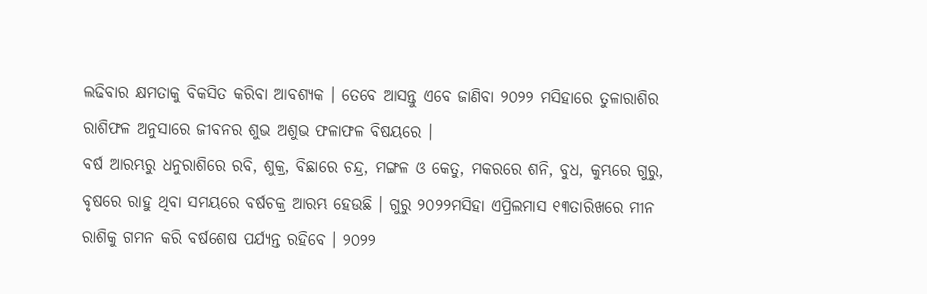ଲଢିବାର କ୍ଷମତାକୁ ବିକସିତ କରିବା ଆବଶ୍ୟକ । ତେବେ ଆସନ୍ତୁ ଏବେ ଜାଣିବା ୨୦୨୨ ମସିହାରେ ତୁଳାରାଶିର ରାଶିଫଳ ଅନୁସାରେ ଜୀବନର ଶୁଭ ଅଶୁଭ ଫଳାଫଳ ବିଷୟରେ ।
ବର୍ଷ ଆରମ୍ଭରୁ ଧନୁରାଶିରେ ରବି, ଶୁକ୍ର, ବିଛାରେ ଚନ୍ଦ୍ର, ମଙ୍ଗଳ ଓ କେତୁ, ମକରରେ ଶନି, ବୁଧ, କୁମ୍ଭରେ ଗୁରୁ, ବୃଷରେ ରାହୁ ଥିବା ସମୟରେ ବର୍ଷଚକ୍ର ଆରମ୍ଭ ହେଉଛି । ଗୁରୁ ୨୦୨୨ମସିହା ଏପ୍ରିଲମାସ ୧୩ତାରିଖରେ ମୀନ ରାଶିକୁ ଗମନ କରି ବର୍ଷଶେଷ ପର୍ଯ୍ୟନ୍ତ ରହିବେ । ୨୦୨୨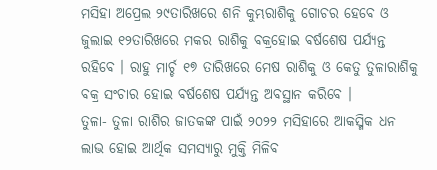ମସିହା ଅପ୍ରେଲ ୨୯ତାରିଖରେ ଶନି କୁମ୍ଭରାଶିକୁ ଗୋଚର ହେବେ ଓ ଜୁଲାଇ ୧୨ତାରିଖରେ ମକର ରାଶିକୁ ବକ୍ରହୋଇ ବର୍ଷଶେଷ ପର୍ଯ୍ୟନ୍ତ ରହିବେ । ରାହୁ ମାର୍ଚ୍ଚ ୧୭ ତାରିଖରେ ମେଷ ରାଶିକୁ ଓ କେତୁ ତୁଳାରାଶିକୁ ବକ୍ର ସଂଚାର ହୋଇ ବର୍ଷଶେଷ ପର୍ଯ୍ୟନ୍ତ ଅବସ୍ଥାନ କରିବେ ।
ତୁଳା- ତୁଳା ରାଶିର ଜାତକଙ୍କ ପାଇଁ ୨୦୨୨ ମସିହାରେ ଆକସ୍ମିକ ଧନ ଲାଭ ହୋଇ ଆର୍ଥିକ ସମସ୍ୟାରୁ ମୁକ୍ତି ମିଳିବ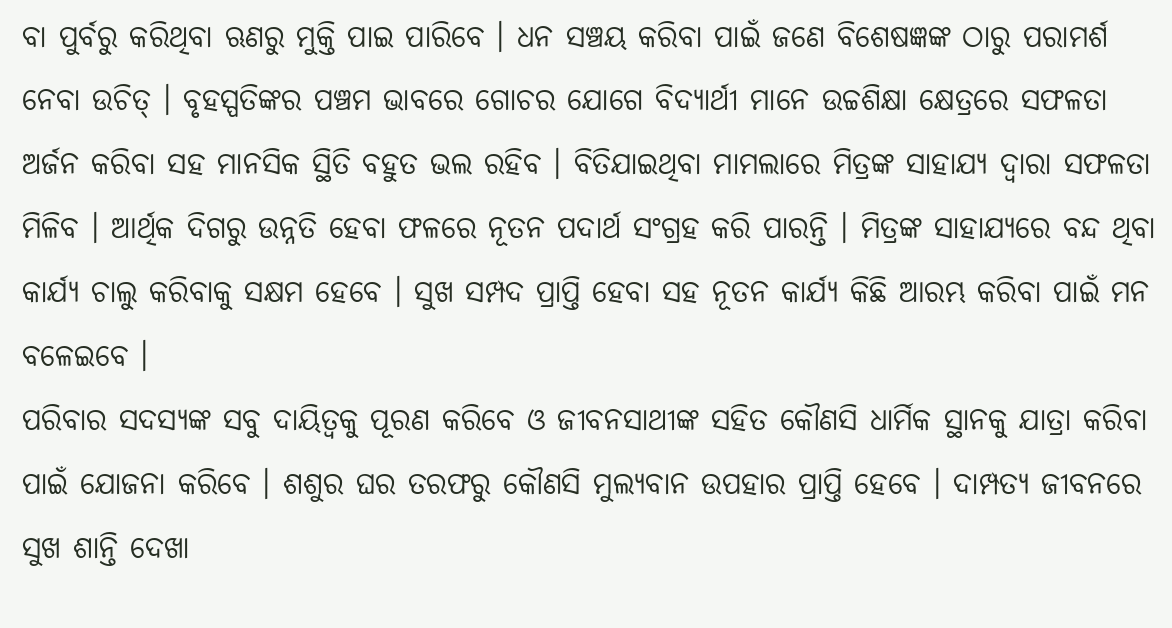ବା ପୁର୍ବରୁ କରିଥିବା ଋଣରୁ ମୁକ୍ତି ପାଇ ପାରିବେ । ଧନ ସଞ୍ଚୟ କରିବା ପାଇଁ ଜଣେ ବିଶେଷଜ୍ଞଙ୍କ ଠାରୁ ପରାମର୍ଶ ନେବା ଉଚିତ୍ । ବୃହସ୍ପତିଙ୍କର ପଞ୍ଚମ ଭାବରେ ଗୋଚର ଯୋଗେ ବିଦ୍ୟାର୍ଥୀ ମାନେ ଉଚ୍ଚଶିକ୍ଷା କ୍ଷେତ୍ରରେ ସଫଳତା ଅର୍ଜନ କରିବା ସହ ମାନସିକ ସ୍ଥିତି ବହୁତ ଭଲ ରହିବ । ବିତିଯାଇଥିବା ମାମଲାରେ ମିତ୍ରଙ୍କ ସାହାଯ୍ୟ ଦ୍ଵାରା ସଫଳତା ମିଳିବ । ଆର୍ଥିକ ଦିଗରୁ ଉନ୍ନତି ହେବା ଫଳରେ ନୂତନ ପଦାର୍ଥ ସଂଗ୍ରହ କରି ପାରନ୍ତି । ମିତ୍ରଙ୍କ ସାହାଯ୍ୟରେ ବନ୍ଦ ଥିବା କାର୍ଯ୍ୟ ଚାଲୁ କରିବାକୁ ସକ୍ଷମ ହେବେ । ସୁଖ ସମ୍ପଦ ପ୍ରାପ୍ତି ହେବା ସହ ନୂତନ କାର୍ଯ୍ୟ କିଛି ଆରମ୍ଭ କରିବା ପାଇଁ ମନ ବଳେଇବେ ।
ପରିବାର ସଦସ୍ୟଙ୍କ ସବୁ ଦାୟିତ୍ଵକୁ ପୂରଣ କରିବେ ଓ ଜୀବନସାଥୀଙ୍କ ସହିତ କୌଣସି ଧାର୍ମିକ ସ୍ଥାନକୁ ଯାତ୍ରା କରିବା ପାଇଁ ଯୋଜନା କରିବେ । ଶଶୁର ଘର ତରଫରୁ କୌଣସି ମୁଲ୍ୟବାନ ଉପହାର ପ୍ରାପ୍ତି ହେବେ । ଦାମ୍ପତ୍ୟ ଜୀବନରେ ସୁଖ ଶାନ୍ତି ଦେଖା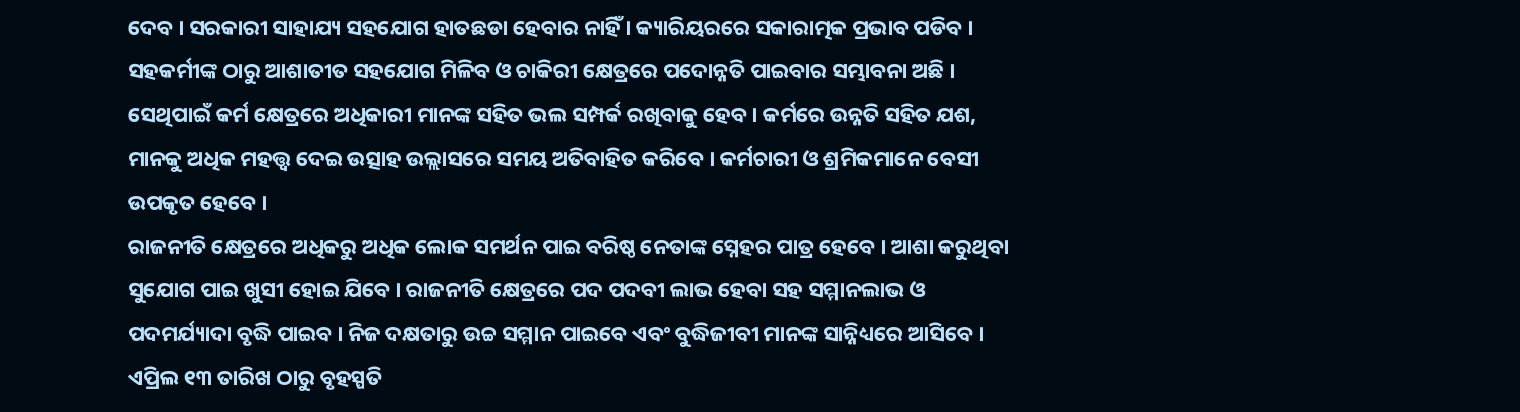ଦେବ । ସରକାରୀ ସାହାଯ୍ୟ ସହଯୋଗ ହାତଛଡା ହେବାର ନାହିଁ । କ୍ୟାରିୟରରେ ସକାରାତ୍ମକ ପ୍ରଭାବ ପଡିବ । ସହକର୍ମୀଙ୍କ ଠାରୁ ଆଶାତୀତ ସହଯୋଗ ମିଳିବ ଓ ଚାକିରୀ କ୍ଷେତ୍ରରେ ପଦୋନ୍ନତି ପାଇବାର ସମ୍ଭାବନା ଅଛି । ସେଥିପାଇଁ କର୍ମ କ୍ଷେତ୍ରରେ ଅଧିକାରୀ ମାନଙ୍କ ସହିତ ଭଲ ସମ୍ପର୍କ ରଖିବାକୁ ହେବ । କର୍ମରେ ଉନ୍ନତି ସହିତ ଯଶ, ମାନକୁ ଅଧିକ ମହତ୍ତ୍ୱ ଦେଇ ଉତ୍ସାହ ଉଲ୍ଲାସରେ ସମୟ ଅତିବାହିତ କରିବେ । କର୍ମଚାରୀ ଓ ଶ୍ରମିକମାନେ ବେସୀ ଉପକୃତ ହେବେ ।
ରାଜନୀତି କ୍ଷେତ୍ରରେ ଅଧିକରୁ ଅଧିକ ଲୋକ ସମର୍ଥନ ପାଇ ବରିଷ୍ଠ ନେତାଙ୍କ ସ୍ନେହର ପାତ୍ର ହେବେ । ଆଶା କରୁଥିବା ସୁଯୋଗ ପାଇ ଖୁସୀ ହୋଇ ଯିବେ । ରାଜନୀତି କ୍ଷେତ୍ରରେ ପଦ ପଦବୀ ଲାଭ ହେବା ସହ ସମ୍ମାନଲାଭ ଓ ପଦମର୍ଯ୍ୟାଦା ବୃଦ୍ଧି ପାଇବ । ନିଜ ଦକ୍ଷତାରୁ ଉଚ୍ଚ ସମ୍ମାନ ପାଇବେ ଏବଂ ବୁଦ୍ଧିଜୀବୀ ମାନଙ୍କ ସାନ୍ନିଧ୍ୟରେ ଆସିବେ । ଏପ୍ରିଲ ୧୩ ତାରିଖ ଠାରୁ ବୃହସ୍ପତି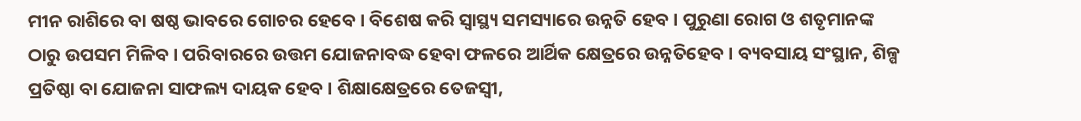ମୀନ ରାଶିରେ ବା ଷଷ୍ଠ ଭାବରେ ଗୋଚର ହେବେ । ବିଶେଷ କରି ସ୍ୱାସ୍ଥ୍ୟ ସମସ୍ୟାରେ ଉନ୍ନତି ହେବ । ପୁରୁଣା ରୋଗ ଓ ଶତୃମାନଙ୍କ ଠାରୁ ଉପସମ ମିଳିବ । ପରିବାରରେ ଉତ୍ତମ ଯୋଜନାବଦ୍ଧ ହେବା ଫଳରେ ଆର୍ଥିକ କ୍ଷେତ୍ରରେ ଉନ୍ନତିହେବ । ବ୍ୟବସାୟ ସଂସ୍ଥାନ, ଶିଳ୍ପ ପ୍ରତିଷ୍ଠା ବା ଯୋଜନା ସାଫଲ୍ୟ ଦାୟକ ହେବ । ଶିକ୍ଷାକ୍ଷେତ୍ରରେ ତେଜସ୍ୱୀ,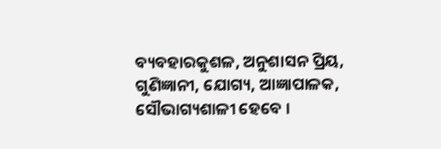ବ୍ୟବହାରକୁଶଳ, ଅନୁଶାସନ ପ୍ରିୟ, ଗୁଣିଜ୍ଞାନୀ, ଯୋଗ୍ୟ, ଆଜ୍ଞାପାଳକ, ସୌଭାଗ୍ୟଶାଳୀ ହେବେ ।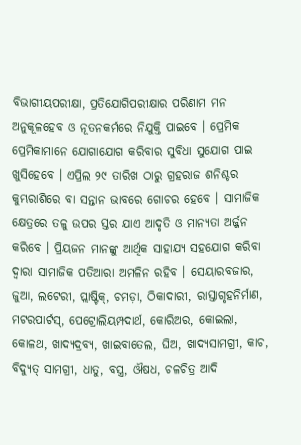ବିଭାଗୀୟପରୀକ୍ଷା, ପ୍ରତିଯୋଗିପରୀକ୍ଷାର ପରିଣାମ ମନ ଅନୁକୂଳହେବ ଓ ନୂତନକର୍ମରେ ନିଯୁକ୍ତି ପାଇବେ । ପ୍ରେମିକ ପ୍ରେମିକାମାନେ ଯୋଗାଯୋଗ କରିବାର ସୁବିଧା ସୁଯୋଗ ପାଇ ଖୁସିହେବେ । ଏପ୍ରିଲ ୨୯ ତାରିଖ ଠାରୁ ଗ୍ରହରାଜ ଶନିଶ୍ଚର କୁମ୍ଭରାଶିରେ ବା ସନ୍ତାନ ଭାବରେ ଗୋଚର ହେବେ । ସାମାଜିକ କ୍ଷେତ୍ରରେ ତଳୁ ଉପର ସ୍ତର ଯାଏ ଆଦୃତି ଓ ମାନ୍ୟତା ଅର୍ଜ୍ଜନ କରିବେ । ପ୍ରିୟଜନ ମାନଙ୍କୁ ଆର୍ଥିକ ସାହାଯ୍ୟ ସହଯୋଗ କରିବା ଦ୍ଵାରା ସାମାଜିକ ପତିଆରା ଅମଳିନ ରହିବ । ସେୟାରବଜାର, ଜୁଆ, ଲଟେରୀ, ପ୍ଲାଷ୍ଟିକ୍, ଚମଡ଼ା, ଠିକାଦାରୀ, ରାସ୍ତାଗୃହନିର୍ମାଣ, ମଟରପାର୍ଟସ୍, ପେଟ୍ରୋଲିୟମ୍ପଦାର୍ଥ, କୋରିଅର, କୋଇଲା, କୋଳଥ, ଖାଦ୍ୟଦ୍ରବ୍ୟ, ଖାଇବାତେଲ, ଘିଅ, ଖାଦ୍ୟସାମଗ୍ରୀ, କାଚ, ବିଦ୍ୟୁତ୍ ସାମଗ୍ରୀ, ଧାତୁ, ବସ୍ତ୍ର, ଔଷଧ, ଚଳଚିତ୍ର ଆଦି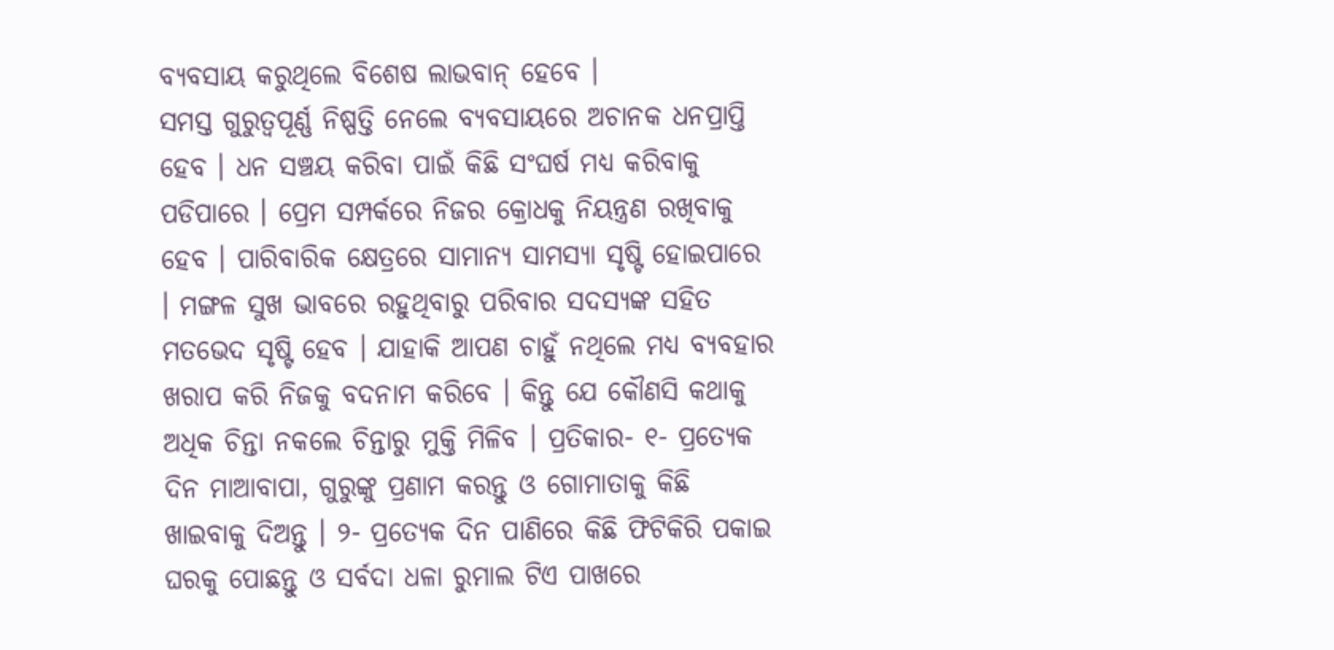ବ୍ୟବସାୟ କରୁଥିଲେ ବିଶେଷ ଲାଭବାନ୍ ହେବେ ।
ସମସ୍ତ ଗୁରୁତ୍ୱପୂର୍ଣ୍ଣ ନିଷ୍ପତ୍ତି ନେଲେ ବ୍ୟବସାୟରେ ଅଚାନକ ଧନପ୍ରାପ୍ତି ହେବ । ଧନ ସଞ୍ଚୟ କରିବା ପାଇଁ କିଛି ସଂଘର୍ଷ ମଧ୍ୟ କରିବାକୁ ପଡିପାରେ । ପ୍ରେମ ସମ୍ପର୍କରେ ନିଜର କ୍ରୋଧକୁ ନିୟନ୍ତ୍ରଣ ରଖିବାକୁ ହେବ । ପାରିବାରିକ କ୍ଷେତ୍ରରେ ସାମାନ୍ୟ ସାମସ୍ୟା ସୃଷ୍ଟି ହୋଇପାରେ । ମଙ୍ଗଳ ସୁଖ ଭାବରେ ରହୁଥିବାରୁ ପରିବାର ସଦସ୍ୟଙ୍କ ସହିତ ମତଭେଦ ସୃଷ୍ଟି ହେବ । ଯାହାକି ଆପଣ ଚାହୁଁ ନଥିଲେ ମଧ୍ୟ ବ୍ୟବହାର ଖରାପ କରି ନିଜକୁ ବଦନାମ କରିବେ । କିନ୍ତୁ ଯେ କୌଣସି କଥାକୁ ଅଧିକ ଚିନ୍ତା ନକଲେ ଚିନ୍ତାରୁ ମୁକ୍ତି ମିଳିବ । ପ୍ରତିକାର- ୧- ପ୍ରତ୍ୟେକ ଦିନ ମାଆବାପା, ଗୁରୁଙ୍କୁ ପ୍ରଣାମ କରନ୍ତୁ ଓ ଗୋମାତାକୁ କିଛି ଖାଇବାକୁ ଦିଅନ୍ତୁ । ୨- ପ୍ରତ୍ୟେକ ଦିନ ପାଣିରେ କିଛି ଫିଟିକିରି ପକାଇ ଘରକୁ ପୋଛନ୍ତୁ ଓ ସର୍ବଦା ଧଳା ରୁମାଲ ଟିଏ ପାଖରେ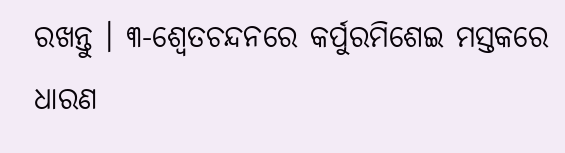ରଖନ୍ତୁ । ୩-ଶ୍ଵେତଚନ୍ଦନରେ କର୍ପୁରମିଶେଇ ମସ୍ତକରେ ଧାରଣ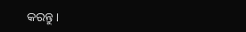କରନ୍ତୁ ।